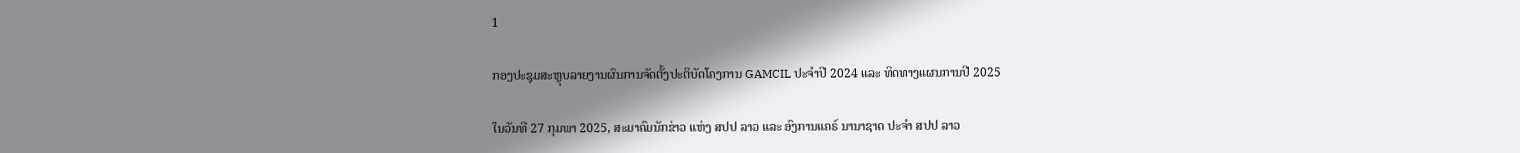1

ກອງປະຊຸມສະຫຼຸບລາຍງານຜົນການຈັດຕັ້ງປະຕິບັດໂຄງການ GAMCIL ປະຈຳປີ 2024 ແລະ ທິດທາງແຜນການປີ 2025

ໃນວັນທີ 27 ກຸມພາ 2025, ສະມາຄົມນັກຂ່າວ ແຫ່ງ ສປປ ລາວ ແລະ ອົງການແຄຣ໌ ນານາຊາດ ປະຈຳ ສປປ ລາວ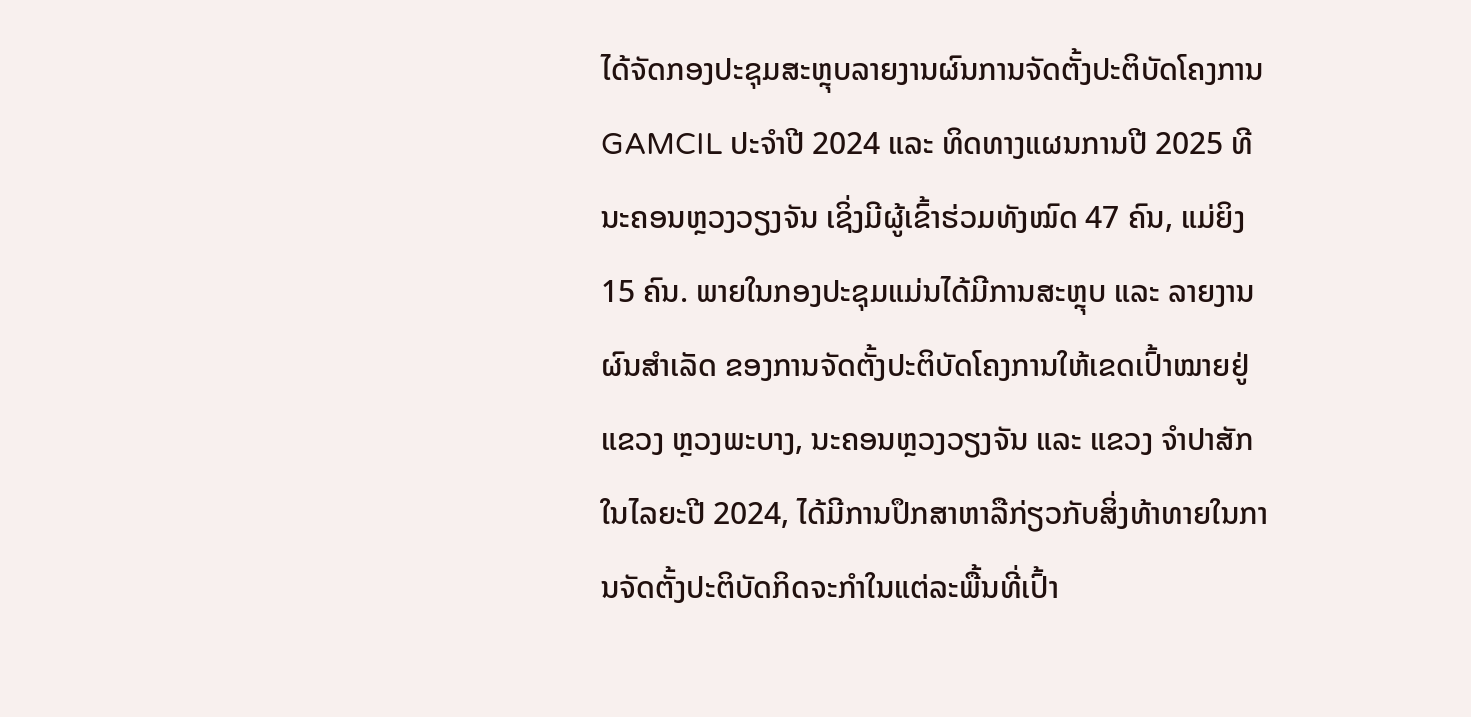ໄດ້ຈັດກອງປະຊຸມສະຫຼຸບລາຍງານຜົນການຈັດຕັ້ງປະຕິບັດໂຄງການ GAMCIL ປະຈຳປີ 2024 ແລະ ທິດທາງແຜນການປີ 2025 ທີ ນະຄອນຫຼວງວຽງຈັນ ເຊິ່ງມີຜູ້ເຂົ້າຮ່ວມທັງໝົດ 47 ຄົນ, ແມ່ຍິງ 15 ຄົນ. ພາຍໃນກອງປະຊຸມແມ່ນໄດ້ມີການສະຫຼຸບ ແລະ ລາຍງານຜົນສຳເລັດ ຂອງການຈັດຕັ້ງປະຕິບັດໂຄງການໃຫ້ເຂດເປົ້າໝາຍຢູ່ ແຂວງ ຫຼວງພະບາງ, ນະຄອນຫຼວງວຽງຈັນ ແລະ ແຂວງ ຈໍາປາສັກ ໃນໄລຍະປີ 2024, ໄດ້ມີການປຶກສາຫາລືກ່ຽວກັບສິ່ງທ້າທາຍໃນການຈັດຕັ້ງປະຕິບັດກິດຈະກຳໃນແຕ່ລະພື້ນທີ່ເປົ້າ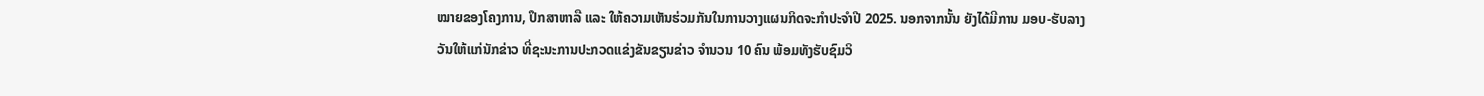ໝາຍຂອງໂຄງການ, ປຶກສາຫາລື ແລະ ໃຫ້ຄວາມເຫັນຮ່ວມກັນໃນການວາງແຜນກິດຈະກຳປະຈຳປີ 2025. ນອກຈາກນັ້ນ ຍັງໄດ້ມີການ ມອບ-ຮັບລາງວັນໃຫ້ແກ່ນັກຂ່າວ ທີ່ຊະນະການປະກວດແຂ່ງຂັນຂຽນຂ່າວ ຈຳນວນ 10 ຄົນ ພ້ອມທັງຮັບຊົມວິ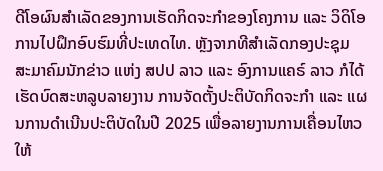ດີໂອຜົນສຳເລັດຂອງການເຮັດກິດຈະກຳຂອງໂຄງການ ແລະ ວິດິໂອການໄປຝຶກອົບຮົມທີ່ປະເທດໄທ. ຫຼັງຈາກທີສຳເລັດກອງປະຊຸມ ສະມາຄົມນັກຂ່າວ ແຫ່ງ ສປປ ລາວ ແລະ ອົງການແຄຣ໌ ລາວ ກໍໄດ້ເຮັດບົດສະຫລູບລາຍງານ ການຈັດຕັ້ງປະຕິບັດກິດຈະກຳ ແລະ ແຜນການດຳເນີນປະຕິບັດໃນປີ 2025 ເພື່ອລາຍງານການເຄື່ອນໄຫວໃຫ້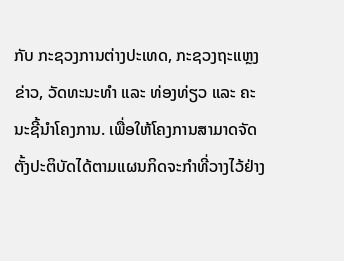ກັບ ກະຊວງການຕ່າງປະເທດ, ກະຊວງຖະແຫຼງຂ່າວ, ວັດທະນະທຳ ແລະ ທ່ອງທ່ຽວ ແລະ ຄະນະຊີ້ນຳໂຄງການ. ເພື່ອໃຫ້ໂຄງການສາມາດຈັດຕັ້ງປະຕິບັດໄດ້ຕາມແຜນກິດຈະກຳທີ່ວາງໄວ້ຢ່າງ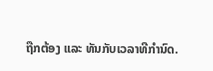ຖືກຕ້ອງ ແລະ ທັນກັບເວລາທີກຳນົດ.